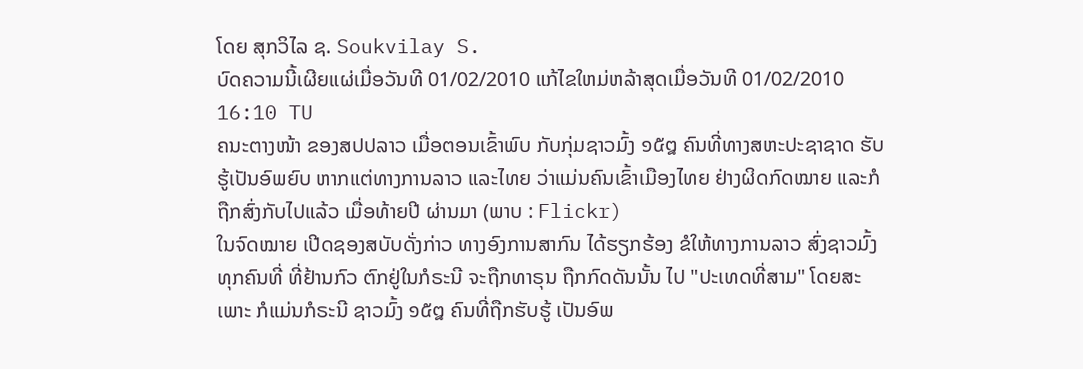ໂດຍ ສຸກວິໄລ ຊ. Soukvilay S.
ບົດຄວາມນີ້ເຜີຍແຜ່ເມື່ອວັນທີ 01/02/2010 ແກ້ໄຂໃຫມ່ຫລ້າສຸດເມື່ອວັນທີ 01/02/2010 16:10 TU
ຄນະຕາງໜ້າ ຂອງສປປລາວ ເມື່ອຕອນເຂົ້າພົບ ກັບກຸ່ມຊາວມົ້ງ ໑໕໘ ຄົນທີ່ທາງສຫະປະຊາຊາດ ຮັບຮູ້ເປັນອົພຍົບ ຫາກແຕ່ທາງການລາວ ແລະໄທຍ ວ່າແມ່ນຄົນເຂົ້າເມືອງໄທຍ ຢ່າງຜິດກົດໝາຍ ແລະກໍຖືກສົ່ງກັບໄປແລ້ວ ເມື່ອທ້າຍປີ ຜ່ານມາ (ພາບ : Flickr)
ໃນຈົດໝາຍ ເປີດຊອງສບັບດັ່ງກ່າວ ທາງອົງການສາກົນ ໄດ້ຮຽກຮ້ອງ ຂໍໃຫ້ທາງການລາວ ສົ່ງຊາວມົ້ງ ທຸກຄົນທີ່ ທີ່ຢ້ານກົວ ຕົກຢູ່ໃນກໍຣະນີ ຈະຖືກທາຣຸນ ຖືກກົດດັນນັ້ນ ໄປ "ປະເທດທີ່ສາມ" ໂດຍສະເພາະ ກໍແມ່ນກໍຣະນີ ຊາວມົ້ງ ໑໕໘ ຄົນທີ່ຖືກຮັບຮູ້ ເປັນອົພ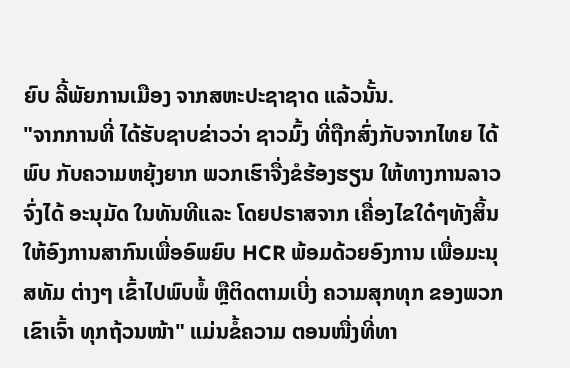ຍົບ ລີ້ພັຍການເມືອງ ຈາກສຫະປະຊາຊາດ ແລ້ວນັ້ນ.
"ຈາກການທີ່ ໄດ້ຮັບຊາບຂ່າວວ່າ ຊາວມົ້ງ ທີ່ຖືກສົ່ງກັບຈາກໄທຍ ໄດ້ພົບ ກັບຄວາມຫຍຸ້ງຍາກ ພວກເຮົາຈື່ງຂໍຮ້ອງຮຽນ ໃຫ້ທາງການລາວ ຈົ່ງໄດ້ ອະນຸມັດ ໃນທັນທີແລະ ໂດຍປຣາສຈາກ ເຄື່ອງໄຂໃດ໋ໆທັງສິ້ນ ໃຫ້ອົງການສາກົນເພື່ອອົພຍົບ HCR ພ້ອມດ້ວຍອົງການ ເພື່ອມະນຸສທັມ ຕ່າງໆ ເຂົ້າໄປພົບພໍ້ ຫຼືຕິດຕາມເບີ່ງ ຄວາມສຸກທຸກ ຂອງພວກເຂົາເຈົ້າ ທຸກຖ້ວນໜ້າ" ແມ່ນຂໍ້ຄວາມ ຕອນໜື່ງທີ່ທາ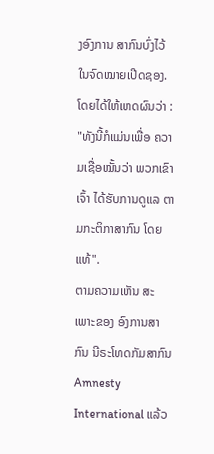ງອົງການ ສາກົນບົ່ງໄວ້ ໃນຈົດໝາຍເປີດຊອງ. ໂດຍໄດ້ໃຫ້ເຫດຜົນວ່າ : "ທັງນີ້ກໍແມ່ນເພື່ອ ຄວາມເຊື່ອໝັ້ນວ່າ ພວກເຂົາເຈົ້າ ໄດ້ຮັບການດູແລ ຕາມກະຕິກາສາກົນ ໂດຍແທ້".
ຕາມຄວາມເຫັນ ສະເພາະຂອງ ອົງການສາກົນ ນີຣະໂທດກັມສາກົນ Amnesty International ແລ້ວ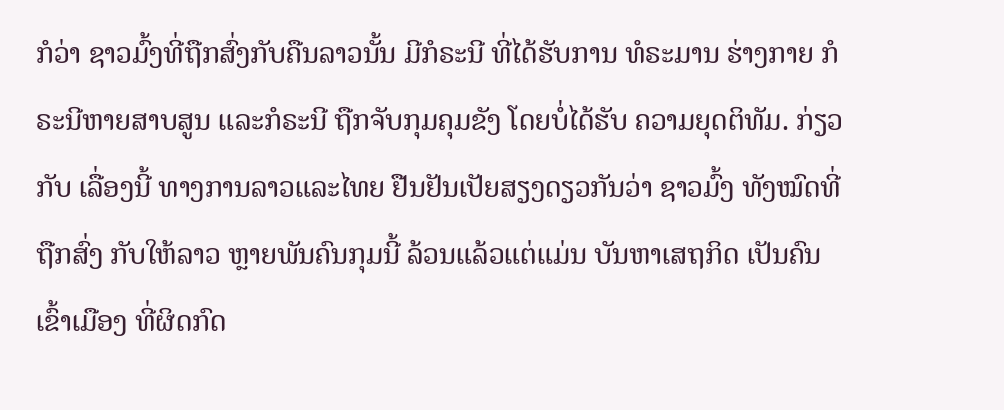ກໍວ່າ ຊາວມົ້ງທີ່ຖືກສົ່ງກັບຄືນລາວນັ້ນ ມີກໍຣະນີ ທີ່ໄດ້ຮັບການ ທໍຣະມານ ຮ່າງກາຍ ກໍຣະນີຫາຍສາບສູນ ແລະກໍຣະນີ ຖືກຈັບກຸມຄຸມຂັງ ໂດຍບໍ່ໄດ້ຮັບ ຄວາມຍຸດຕິທັມ. ກ່ຽວກັບ ເລື່ອງນີ້ ທາງການລາວແລະໄທຍ ຢືນຢັນເປັຍສຽງດຽວກັນວ່າ ຊາວມົ້ງ ທັງໝົດທີ່ຖືກສົ່ງ ກັບໃຫ້ລາວ ຫຼາຍພັນຄົນກຸມນີ້ ລ້ວນແລ້ວແຕ່ແມ່ນ ບັນຫາເສຖກິດ ເປັນຄົນເຂົ້າເມືອງ ທີ່ຜິດກົດ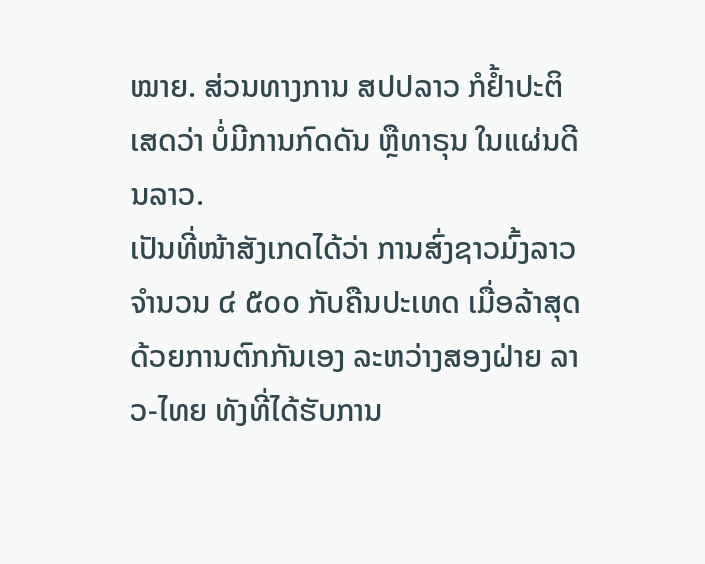ໝາຍ. ສ່ວນທາງການ ສປປລາວ ກໍຢ້ຳປະຕິເສດວ່າ ບໍ່ມີການກົດດັນ ຫຼືທາຣຸນ ໃນແຜ່ນດີນລາວ.
ເປັນທີ່ໜ້າສັງເກດໄດ້ວ່າ ການສົ່ງຊາວມົ້ງລາວ ຈຳນວນ ໔ ໕໐໐ ກັບຄືນປະເທດ ເມື່ອລ້າສຸດ ດ້ວຍການຕົກກັນເອງ ລະຫວ່າງສອງຝ່າຍ ລາວ-ໄທຍ ທັງທີ່ໄດ້ຮັບການ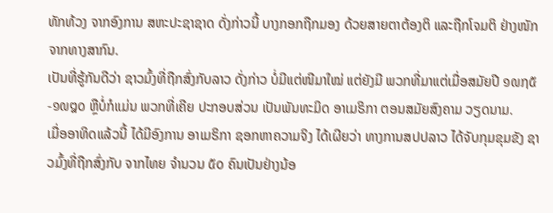ທັກທ້ວງ ຈາກອົງການ ສຫະປະຊາຊາດ ດັ່ງກ່າວນີ້ ບາງກອກຖືກມອງ ດ້ວຍສາຍຕາຕ້ອງຕິ ແລະຖືກໂຈມຕິ ຢ່າງໜັກ ຈາກທາງສາກົນ.
ເປັນທີ່ຮູ້ກັນດີວ່າ ຊາວມົ້ງທີ່ຖືກສົ່ງກັບລາວ ດັ່ງກ່າວ ບໍ່ມີແຕ່ໜີມາໃໝ່ ແຕ່ຍັງມີ ພວກທີ່ມາແຕ່ເມື່ອສມັຍປີ ໑໙໗໕-໑໙໘໐ ຫຼືບໍ່ກໍແມ່ນ ພວກທີ່ເຄີຍ ປະກອບສ່ວນ ເປັນພັນທະມິດ ອາເມຣິກາ ຕອນສມັຍສົງຄາມ ວຽດນາມ.
ເມື່ອອາທິດແລ້ວນີ້ ໄດ້ມີອົງການ ອາເມຣິກາ ຊອກຫາຄວາມຈິງ ໄດ້ເຜີຍວ່າ ທາງການສປປລາວ ໄດ້ຈັບກຸມຂຸມຂັງ ຊາວມົ້ງທີ່ຖືກສົ່ງກັບ ຈາກໄທຍ ຈຳນວນ ໕໐ ຄົນເປັນຢ່າງນ້ອ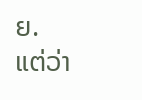ຍ. ແຕ່ວ່າ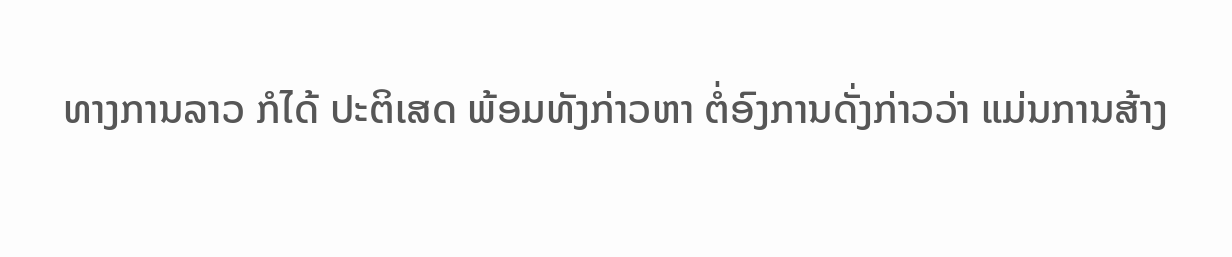ທາງການລາວ ກໍໄດ້ ປະຕິເສດ ພ້ອມທັງກ່າວຫາ ຕໍ່ອົງການດັ່ງກ່າວວ່າ ແມ່ນການສ້າງ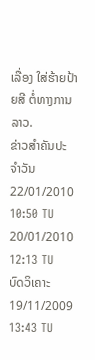ເລື່ອງ ໃສ່ຮ້າຍປ້າຍສີ ຕໍ່ທາງການລາວ.
ຂ່າວສຳຄັນປະຈຳວັນ
22/01/2010 10:50 TU
20/01/2010 12:13 TU
ບົດວິເຄາະ
19/11/2009 13:43 TU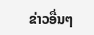ຂ່າວອື່ນໆ